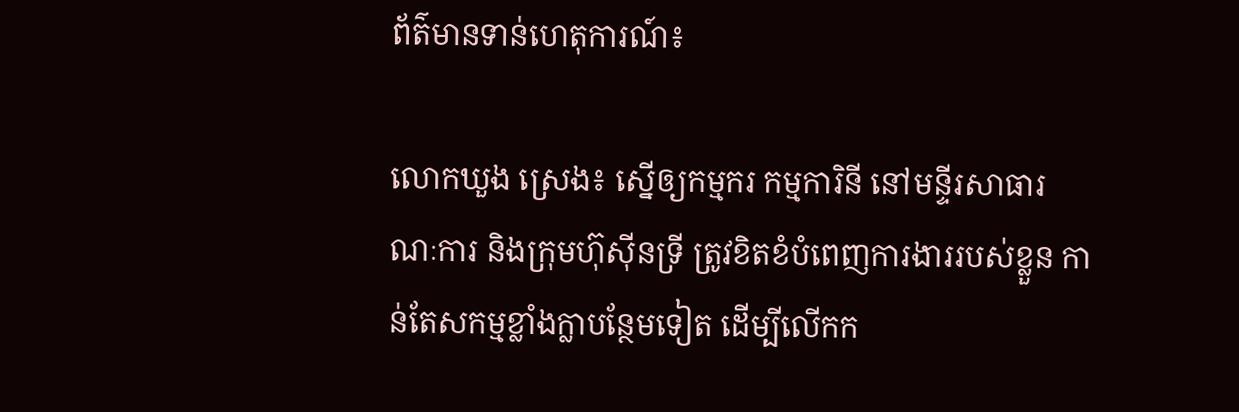ព័ត៌មានទាន់ហេតុការណ៍៖

លោកឃួង ស្រេង៖ ស្នើឲ្យកម្មករ កម្មការិនី នៅមន្ទីរសាធារណៈការ និងក្រុមហ៊ុសុីនទ្រី ត្រូវខិតខំបំពេញការងាររបស់ខ្លួន កាន់តែសកម្មខ្លាំងក្លាបន្ថែមទៀត ដើម្បីលើកក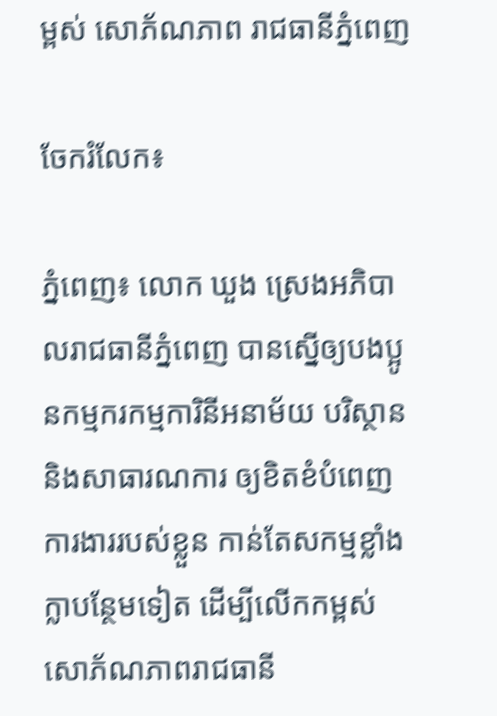ម្ពស់ សោភ័ណភាព រាជធានីភ្នំពេញ

ចែករំលែក៖

ភ្នំពេញ៖ លោក ឃួង ស្រេងអភិបាលរាជធានីភ្នំពេញ បានស្នើឲ្យបងប្អូនកម្មករកម្មការិនីអនាម័យ បរិស្ថាន និងសាធារណការ ឲ្យខិតខំបំពេញការងាររបស់ខ្លួន កាន់តែសកម្មខ្លាំងក្លាបន្ថែមទៀត ដើម្បីលើកកម្ពស់ សោភ័ណភាពរាជធានី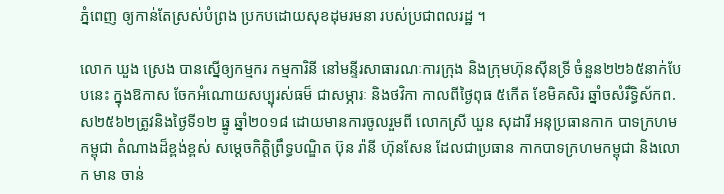ភ្នំពេញ ឲ្យកាន់តែស្រស់បំព្រង ប្រកបដោយសុខដុមរមនា របស់ប្រជាពលរដ្ឋ ។

លោក ឃួង ស្រេង បានស្នើឲ្យកម្មករ កម្មការិនី នៅមន្ទីរសាធារណៈការក្រុង និងក្រុមហ៊ុនសុីនទ្រី ចំនួន២២៦៥នាក់បែបនេះ ក្នុងឱកាស ចែកអំណោយសប្បុរស់ធម៏ ជាសម្ភារៈ និងថវិកា កាលពីថ្ងៃពុធ ៥កើត ខែមិគសិរ ឆ្នាំចសំរឹទ្ធិស័កព.ស២៥៦២ត្រូវនិងថ្ងៃទី១២ ធ្នូ ឆ្នាំ២០១៨ ដោយមានការចូលរួមពី លោកស្រី ឃួន សុដារី អនុប្រធានកាក បាទក្រហមកម្ពុជា តំណាងដ៏ខ្ពង់ខ្ពស់ សម្តេចកិត្តិព្រឹទ្ធបណ្ឌិត ប៊ុន រ៉ានី ហ៊ុនសែន ដែលជាប្រធាន កាកបាទក្រហមកម្ពុជា និងលោក មាន ចាន់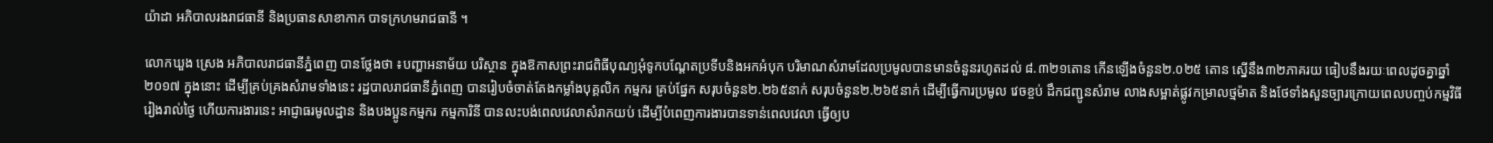យ៉ាដា អភិបាលរងរាជធានី និងប្រធានសាខាកាក បាទក្រហមរាជធានី ។

លោកឃួង ស្រេង អភិបាលរាជធានីភ្នំពេញ បានថ្លែងថា ៖បញ្ហាអនាម័យ បរិស្ថាន ក្នុងឱកាសព្រះរាជពិធីបុណ្យអុំទូកបណ្តែតប្រទីបនិងអកអំបុក បរិមាណសំរាមដែលប្រមូលបានមានចំនួនរហូតដល់ ៨.៣២១តោន កើនឡើងចំនួន២.០២៥ តោន ស្នើនឹង៣២ភាគរយ ធៀបនឹងរយៈពេលដូចគ្នាឆ្នាំ២០១៧ ក្នុងនោះ ដើម្បីគ្រប់គ្រងសំរាមទាំងនេះ រដ្ឋបាលរាជធានីភ្នំពេញ បានរៀបចំចាត់តែងកម្លាំងបុគ្គលិក កម្មករ គ្រប់ផ្នែក សរុបចំនួន២.២៦៥នាក់ សរុបចំនួន២.២៦៥នាក់ ដើម្បីធ្វើការប្រមូល វេចខ្ចប់ ដឹកជញ្ជូនសំរាម លាងសម្អាត់ផ្លូវកម្រាលថ្មម៉ាត និងថែទាំងសួនច្បារក្រោយពេលបញ្ចប់កម្មវិធីរៀងរាល់ថ្ងៃ ហើយការងារនេះ អាជ្ញាធរមូលដ្ឋាន និងបងប្អូនកម្មករ កម្មការិនី បានលះបង់ពេលវេលាសំរាកយប់ ដើម្បីបំពេញការងារបានទាន់ពេលវេលា ធ្វើឲ្យប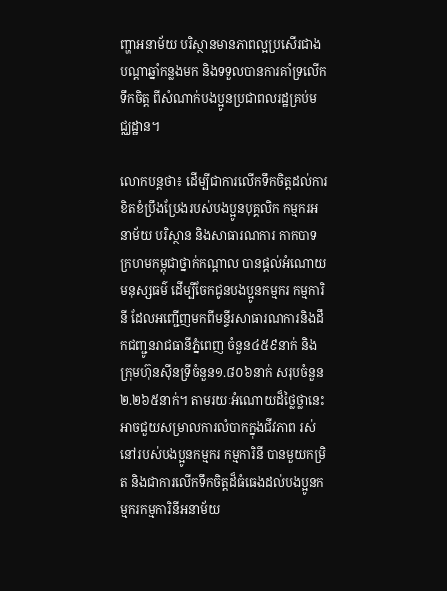ញ្ហាអនាម័យ បរិស្ថានមានភាពល្អប្រសើរជាងបណ្តាឆ្នាំកន្លងមក និងទទួលបានការគាំទ្រលើកទឹកចិត្ត ពីសំណាក់បងប្អូនប្រជាពលរដ្ឋគ្រប់មជ្ឈដ្ឋាន។

លោកបន្ដថា៖ ដើម្បីជាការលើកទឹកចិត្តដល់ការខិតខំប្រឹងប្រែងរបស់បងប្អូនបុគ្គលិក កម្មករអនាម័យ បរិស្ថាន និងសាធារណការ កាកបាទក្រហមកម្ពុជាថ្នាក់កណ្តាល បានផ្តល់អំណោយមនុស្សធម៌ ដើម្បីចែកជូនបងប្អូនកម្មករ កម្មការិនី ដែលអញ្ជើញមកពីមន្ទីរសាធារណការនិងដឹកជញ្ជូនរាជធានីភ្នំពេញ ចំនួន៤៥៩នាក់ និងក្រុមហ៊ុនស៊ីនទ្រីចំនួន១.៨០៦នាក់ សរុបចំនួន២.២៦៥នាក់។ តាមរយៈអំណោយដ៏ថ្លៃថ្លានេះ អាចជួយសម្រាលការលំបាកក្នុងជីវភាព រស់នៅរបស់បងប្អូនកម្មករ កម្មការិនី បានមួយកម្រិត និងជាការលើកទឹកចិត្តដ៏ធំធេងដល់បងប្អូនកម្មករកម្មការិនីអនាម័យ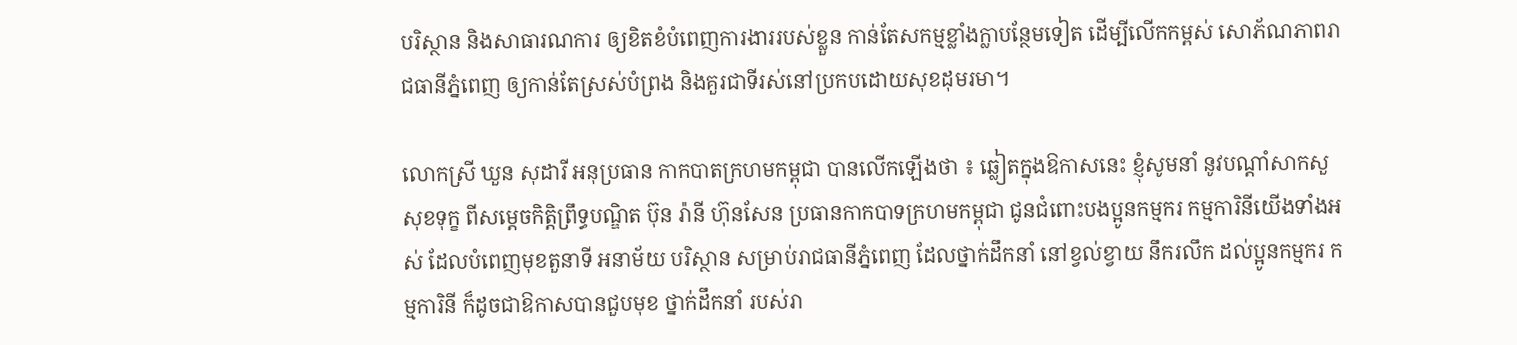បរិស្ថាន និងសាធារណការ ឲ្យខិតខំបំពេញការងាររបស់ខ្លួន កាន់តែសកម្មខ្លាំងក្លាបន្ថែមទៀត ដើម្បីលើកកម្ពស់ សោភ័ណភាពរាជធានីភ្នំពេញ ឲ្យកាន់តែស្រស់បំព្រង និងគួរជាទីរស់នៅប្រកបដោយសុខដុមរមា។

លោកស្រី ឃួន សុដារី អនុប្រធាន កាកបាតក្រហមកម្ពុជា បានលើកឡើងថា ៖ ឆ្លៀតក្នុងឱកាសនេះ ខ្ញុំសូមនាំ នូវបណ្តាំសាកសួសុខទុក្ខ ពីសម្តេចកិត្តិព្រឹទ្ធបណ្ឌិត ប៊ុន រ៉ានី ហ៊ុនសែន ប្រធានកាកបាទក្រហមកម្ពុជា ជូនជំពោះបងប្អូនកម្មករ កម្មការិនីយើងទាំងអស់ ដែលបំពេញមុខតួនាទី អនាម័យ បរិស្ថាន សម្រាប់រាជធានីភ្នំពេញ ដែលថ្នាក់ដឹកនាំ នៅខ្វល់ខ្វាយ នឹករលឹក ដល់ប្អូនកម្មករ កម្មការិនី ក៏ដូចជាឱកាសបានជួបមុខ ថ្នាក់ដឹកនាំ របស់រា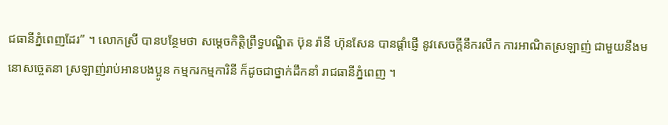ជធានីភ្នំពេញដែរ” ។ លោកស្រី បានបន្ថែមថា សម្តេចកិត្តិព្រឹទ្ធបណ្ឌិត ប៊ុន រ៉ានី ហ៊ុនសែន បានផ្តាំផ្ញើ នូវសេចក្តីនឹករលឹក ការអាណិតស្រឡាញ់ ជាមួយនឹងមនោសច្ចេតនា ស្រឡាញ់រាប់អានបងប្អូន កម្មករកម្មការិនី ក៏ដូចជាថ្នាក់ដឹកនាំ រាជធានីភ្នំពេញ ។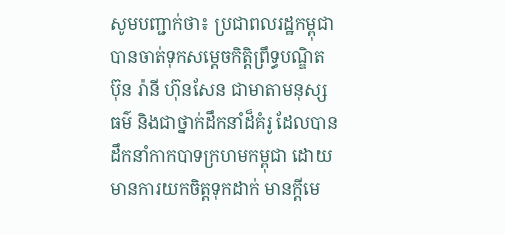សូមបញ្ជាក់ថា៖ ប្រជាពលរដ្ឋកម្ពុជា បានចាត់ទុកសម្តេចកិត្ដិព្រឹទ្ធបណ្ឌិត ប៊ុន រ៉ានី ហ៊ុនសែន ជាមាតាមនុស្សធម៌ និងជាថ្នាក់ដឹកនាំដ៏គំរូ ដែលបានដឹកនាំកាកបាទក្រហមកម្ពុជា ដោយមានការយកចិត្តទុកដាក់ មានក្តីមេ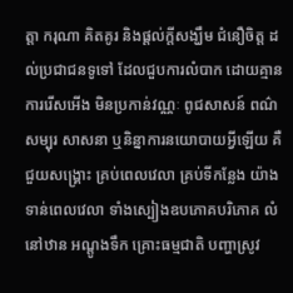ត្តា ករុណា គិតគូរ និងផ្តល់ក្តីសង្ឃឹម ជំនឿចិត្ត ដល់ប្រជាជនទូទៅ ដែលជួបការលំបាក ដោយគ្មានការរើសអើង មិនប្រកាន់វណ្ណៈ ពូជសាសន៍ ពណ៌សម្បុរ សាសនា ឬនិន្នាការនយោបាយអ្វីឡើយ គឺជួយសង្គ្រោះ គ្រប់ពេលវេលា គ្រប់ទីកន្លែង យ៉ាងទាន់ពេលវេលា ទាំងស្បៀងឧបភោគបរិភោគ លំនៅឋាន អណ្ដូងទឹក គ្រោះធម្មជាតិ បញ្ហាស្រូវ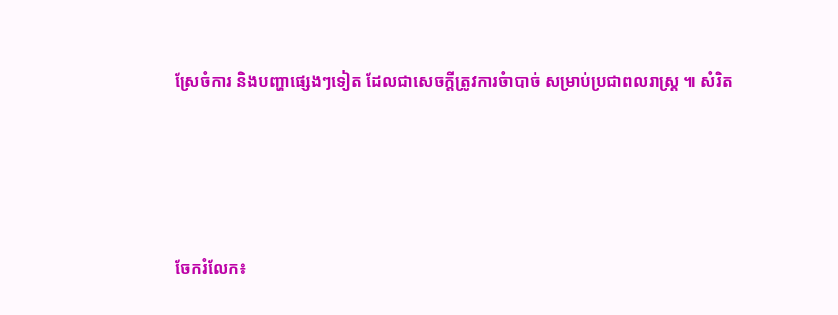ស្រែចំការ និងបញ្ហាផ្សេងៗទៀត ដែលជាសេចក្ដីត្រូវការចំាបាច់ សម្រាប់ប្រជាពលរាស្ដ្រ ៕ សំរិត




ចែករំលែក៖